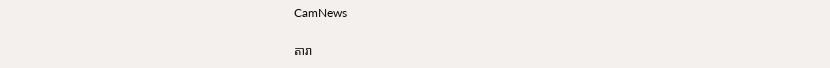CamNews

តារា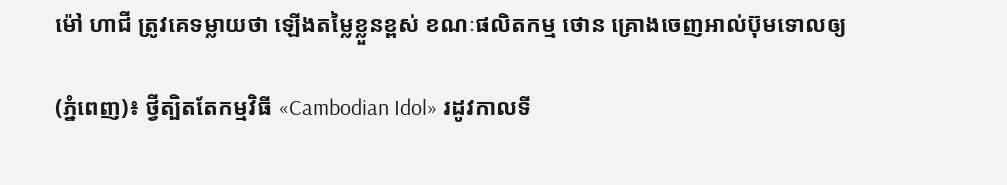ម៉ៅ ហាជី ត្រូវគេទម្លាយថា ឡើងតម្លៃខ្លួនខ្ពស់ ខណៈផលិតកម្ម ថោន គ្រោងចេញអាល់ប៊ុមទោលឲ្យ

(ភ្នំពេញ)៖ ថ្វីត្បិតតែកម្មវិធី «Cambodian Idol» រដូវកាលទី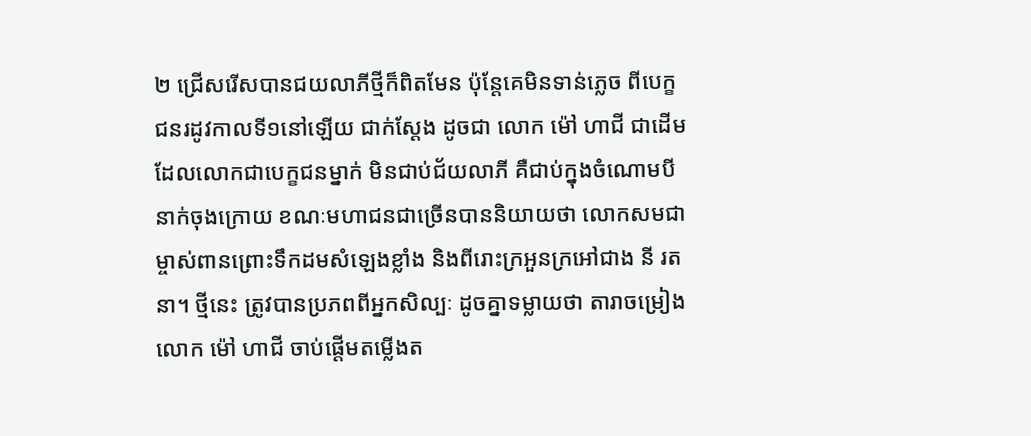២ ជ្រើសរើសបានជយលាភីថ្មីក៏ពិតមែន ប៉ុន្តែគេមិនទាន់ភ្លេច ពីបេក្ខជនរដូវកាលទី១នៅឡើយ ជាក់ស្ដែង ដូចជា លោក ម៉ៅ ហាជី ជាដើម ដែលលោកជាបេក្ខជនម្នាក់ មិនជាប់ជ័យលាភី គឺជាប់ក្នុងចំណោមបីនាក់ចុងក្រោយ ខណៈមហាជនជាច្រើនបាននិយាយថា លោកសមជាម្ចាស់ពានព្រោះទឹកដមសំឡេងខ្លាំង និងពីរោះក្រអួនក្រអៅជាង នី រតនា។ ថ្មីនេះ ត្រូវបានប្រភពពីអ្នកសិល្បៈ ដូចគ្នាទម្លាយថា តារាចម្រៀង លោក ម៉ៅ ហាជី ចាប់ផ្ដើមតម្លើងត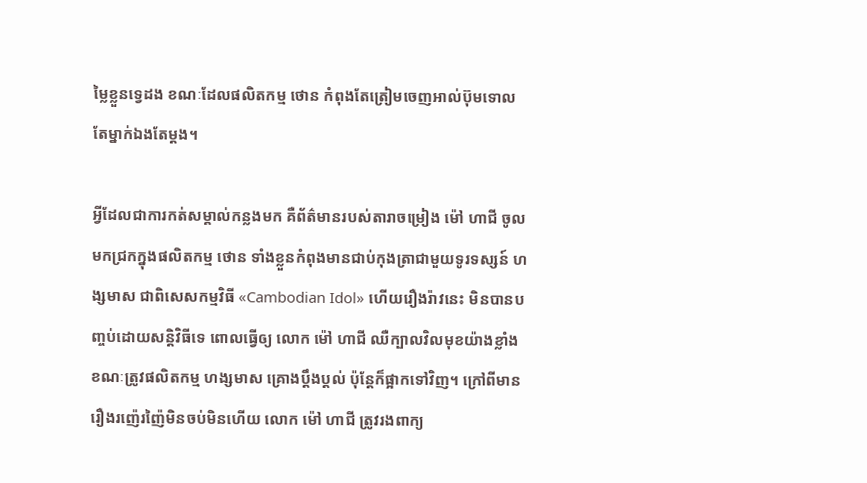ម្លៃខ្លួនទ្វេដង ខណៈដែលផលិតកម្ម ថោន កំពុងតែត្រៀមចេញអាល់ប៊ុមទោល តែម្នាក់ឯងតែម្ដង។

អ្វីដែលជាការកត់សម្គាល់កន្លងមក គឺព័ត៌មានរបស់តារាចម្រៀង ម៉ៅ ហាជី ចូលមកជ្រកក្នុងផលិតកម្ម ថោន ទាំងខ្លួនកំពុងមានជាប់កុងត្រាជាមួយទូរទស្សន៍ ហង្សមាស ជាពិសេសកម្មវិធី «Cambodian Idol» ហើយរឿងរ៉ាវនេះ មិនបានបញ្ចប់ដោយសន្តិវិធីទេ ពោលធ្វើឲ្យ លោក ម៉ៅ ហាជី ឈឺក្បាលវិលមុខយ៉ាងខ្លាំង ខណៈត្រូវផលិតកម្ម ហង្សមាស គ្រោងប្ដឹងប្ដល់ ប៉ុន្តែក៏ផ្អាកទៅវិញ។ ក្រៅពីមានរឿងរញ៉េរញ៉ៃមិនចប់មិនហើយ លោក ម៉ៅ ហាជី ត្រូវរងពាក្យ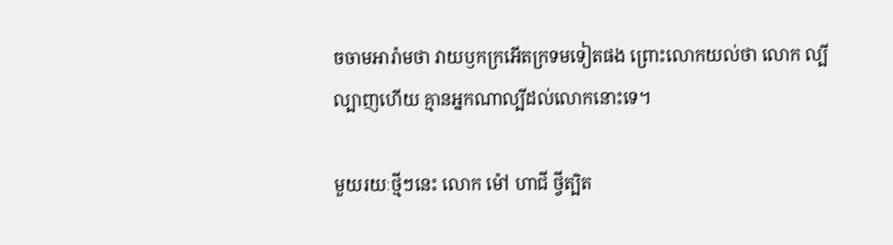ចចាមអារ៉ាមថា វាយឫកក្រអើតក្រទមទៀតផង ព្រោះលោកយល់ថា លោក ល្បីល្បាញហើយ គ្មានអ្នកណាល្បីដល់លោកនោះទេ។

មួយរយៈថ្មីៗនេះ លោក ម៉ៅ ហាជី ថ្វីត្បិត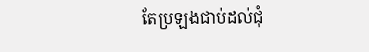តែប្រឡងជាប់ដល់ជុំ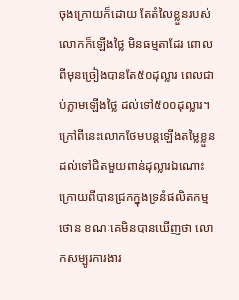ចុងក្រោយក៏ដោយ តែតំលៃខ្លួនរបស់លោកក៏ឡើងថ្លៃ មិនធម្មតាដែរ ពោលពីមុនច្រៀងបានតែ៥០ដុល្លារ ពេលជាប់ភ្លាមឡើងថ្លៃ ដល់ទៅ៥០០ដុល្លារ។ ក្រៅពីនេះលោកថែមបន្តឡើងតម្លៃខ្លួន ដល់ទៅជិតមួយពាន់ដុល្លារឯណោះ ក្រោយពីបានជ្រកក្នុងទ្រនំផលិតកម្ម ថោន ខណៈគេមិនបានឃើញថា លោកសម្បូរការងារ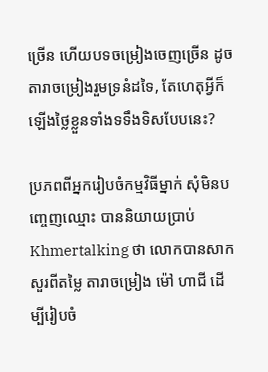ច្រើន ហើយបទចម្រៀងចេញច្រើន ដូចតារាចម្រៀងរួមទ្រនំដទៃ, តែហេតុអ្វីក៏ឡើងថ្លៃខ្លួនទាំងទទឹងទិសបែបនេះ?

ប្រភពពីអ្នករៀបចំកម្មវិធីម្នាក់ សុំមិនបញ្ចេញឈ្មោះ បាននិយាយប្រាប់ Khmertalking ថា លោកបានសាកសួរពីតម្លៃ តារាចម្រៀង ម៉ៅ ហាជី ដើម្បីរៀបចំ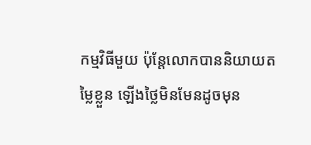កម្មវិធីមួយ ប៉ុន្តែលោកបាននិយាយតម្លៃខ្លួន ឡើងថ្លៃមិនមែនដូចមុន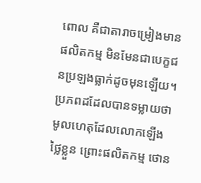ពោល គឺជាតារាចម្រៀងមានផលិតកម្ម មិនមែនជាបេក្ខជនប្រឡងធ្លាក់ដូចមុនឡើយ។ ប្រភពដដែលបានទម្លាយថា មូលហេតុដែលលោកឡើងថ្លៃខ្លួន ព្រោះផលិតកម្ម ថោន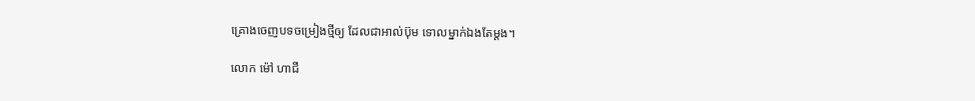គ្រោងចេញបទចម្រៀងថ្មីឲ្យ ដែលជាអាល់ប៊ុម ទោលម្នាក់ឯងតែម្ដង។

លោក ម៉ៅ ហាជី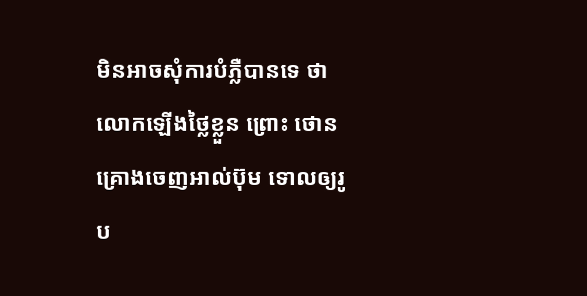មិនអាចសុំការបំភ្លឺបានទេ ថាលោកឡើងថ្លៃខ្លួន ព្រោះ ថោន គ្រោងចេញអាល់ប៊ុម ទោលឲ្យរូប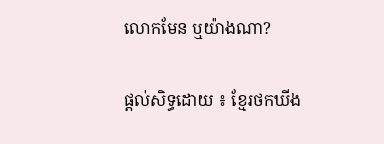លោកមែន ឬយ៉ាងណា?

ផ្តល់សិទ្ធដោយ ៖ ខ្មែរថកឃីង